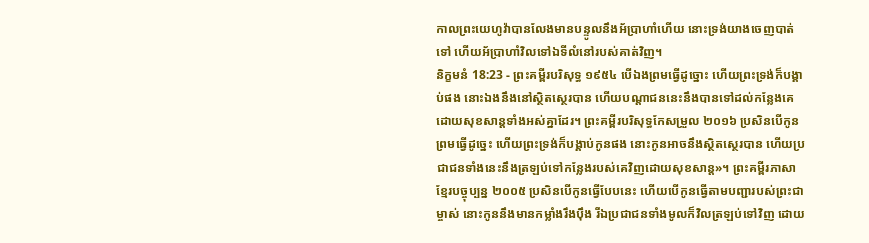កាលព្រះយេហូវ៉ាបានលែងមានបន្ទូលនឹងអ័ប្រាហាំហើយ នោះទ្រង់យាងចេញបាត់ទៅ ហើយអ័ប្រាហាំវិលទៅឯទីលំនៅរបស់គាត់វិញ។
និក្ខមនំ 18:23 - ព្រះគម្ពីរបរិសុទ្ធ ១៩៥៤ បើឯងព្រមធ្វើដូច្នោះ ហើយព្រះទ្រង់ក៏បង្គាប់ផង នោះឯងនឹងនៅស្ថិតស្ថេរបាន ហើយបណ្តាជននេះនឹងបានទៅដល់កន្លែងគេដោយសុខសាន្តទាំងអស់គ្នាដែរ។ ព្រះគម្ពីរបរិសុទ្ធកែសម្រួល ២០១៦ ប្រសិនបើកូនព្រមធ្វើដូច្នេះ ហើយព្រះទ្រង់ក៏បង្គាប់កូនផង នោះកូនអាចនឹងស្ថិតស្ថេរបាន ហើយប្រជាជនទាំងនេះនឹងត្រឡប់ទៅកន្លែងរបស់គេវិញដោយសុខសាន្ត»។ ព្រះគម្ពីរភាសាខ្មែរបច្ចុប្បន្ន ២០០៥ ប្រសិនបើកូនធ្វើបែបនេះ ហើយបើកូនធ្វើតាមបញ្ជារបស់ព្រះជាម្ចាស់ នោះកូននឹងមានកម្លាំងរឹងប៉ឹង រីឯប្រជាជនទាំងមូលក៏វិលត្រឡប់ទៅវិញ ដោយ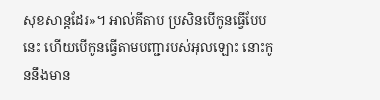សុខសាន្តដែរ»។ អាល់គីតាប ប្រសិនបើកូនធ្វើបែបនេះ ហើយបើកូនធ្វើតាមបញ្ជារបស់អុលឡោះ នោះកូននឹងមាន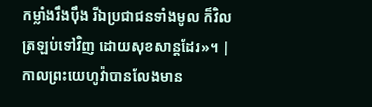កម្លាំងរឹងប៉ឹង រីឯប្រជាជនទាំងមូល ក៏វិលត្រឡប់ទៅវិញ ដោយសុខសាន្តដែរ»។ |
កាលព្រះយេហូវ៉ាបានលែងមាន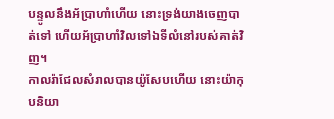បន្ទូលនឹងអ័ប្រាហាំហើយ នោះទ្រង់យាងចេញបាត់ទៅ ហើយអ័ប្រាហាំវិលទៅឯទីលំនៅរបស់គាត់វិញ។
កាលរ៉ាជែលសំរាលបានយ៉ូសែបហើយ នោះយ៉ាកុបនិយា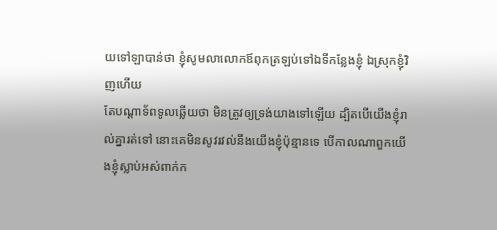យទៅឡាបាន់ថា ខ្ញុំសូមលាលោកឪពុកត្រឡប់ទៅឯទីកន្លែងខ្ញុំ ឯស្រុកខ្ញុំវិញហើយ
តែបណ្តាទ័ពទូលឆ្លើយថា មិនត្រូវឲ្យទ្រង់យាងទៅឡើយ ដ្បិតបើយើងខ្ញុំរាល់គ្នារត់ទៅ នោះគេមិនសូវរវល់នឹងយើងខ្ញុំប៉ុន្មានទេ បើកាលណាពួកយើងខ្ញុំស្លាប់អស់ពាក់ក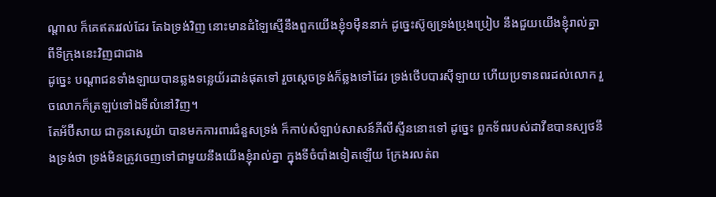ណ្តាល ក៏គេឥតរវល់ដែរ តែឯទ្រង់វិញ នោះមានដំឡៃស្មើនឹងពួកយើងខ្ញុំ១ម៉ឺននាក់ ដូច្នេះស៊ូឲ្យទ្រង់ប្រុងប្រៀប នឹងជួយយើងខ្ញុំរាល់គ្នា ពីទីក្រុងនេះវិញជាជាង
ដូច្នេះ បណ្តាជនទាំងឡាយបានឆ្លងទន្លេយ័រដាន់ផុតទៅ រួចស្តេចទ្រង់ក៏ឆ្លងទៅដែរ ទ្រង់ថើបបារស៊ីឡាយ ហើយប្រទានពរដល់លោក រួចលោកក៏ត្រឡប់ទៅឯទីលំនៅវិញ។
តែអ័ប៊ីសាយ ជាកូនសេរូយ៉ា បានមកការពារជំនួសទ្រង់ ក៏កាប់សំឡាប់សាសន៍ភីលីស្ទីននោះទៅ ដូច្នេះ ពួកទ័ពរបស់ដាវីឌបានស្បថនឹងទ្រង់ថា ទ្រង់មិនត្រូវចេញទៅជាមួយនឹងយើងខ្ញុំរាល់គ្នា ក្នុងទីចំបាំងទៀតឡើយ ក្រែងរលត់ព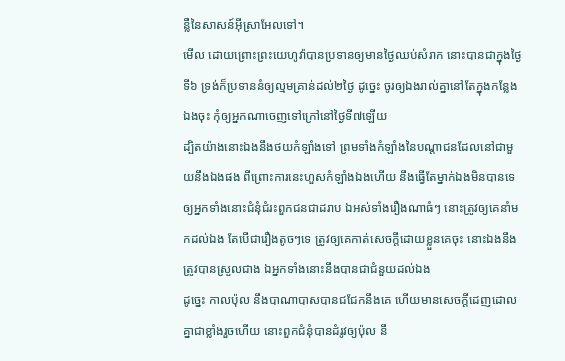ន្លឺនៃសាសន៍អ៊ីស្រាអែលទៅ។
មើល ដោយព្រោះព្រះយេហូវ៉ាបានប្រទានឲ្យមានថ្ងៃឈប់សំរាក នោះបានជាក្នុងថ្ងៃទី៦ ទ្រង់ក៏ប្រទាននំឲ្យល្មមគ្រាន់ដល់២ថ្ងៃ ដូច្នេះ ចូរឲ្យឯងរាល់គ្នានៅតែក្នុងកន្លែងឯងចុះ កុំឲ្យអ្នកណាចេញទៅក្រៅនៅថ្ងៃទី៧ឡើយ
ដ្បិតយ៉ាងនោះឯងនឹងថយកំឡាំងទៅ ព្រមទាំងកំឡាំងនៃបណ្តាជនដែលនៅជាមួយនឹងឯងផង ពីព្រោះការនេះហួសកំឡាំងឯងហើយ នឹងធ្វើតែម្នាក់ឯងមិនបានទេ
ឲ្យអ្នកទាំងនោះជំនុំជំរះពួកជនជាដរាប ឯអស់ទាំងរឿងណាធំៗ នោះត្រូវឲ្យគេនាំមកដល់ឯង តែបើជារឿងតូចៗទេ ត្រូវឲ្យគេកាត់សេចក្ដីដោយខ្លួនគេចុះ នោះឯងនឹងត្រូវបានស្រួលជាង ឯអ្នកទាំងនោះនឹងបានជាជំនួយដល់ឯង
ដូច្នេះ កាលប៉ុល នឹងបាណាបាសបានជជែកនឹងគេ ហើយមានសេចក្ដីដេញដោលគ្នាជាខ្លាំងរួចហើយ នោះពួកជំនុំបានដំរូវឲ្យប៉ុល នឹ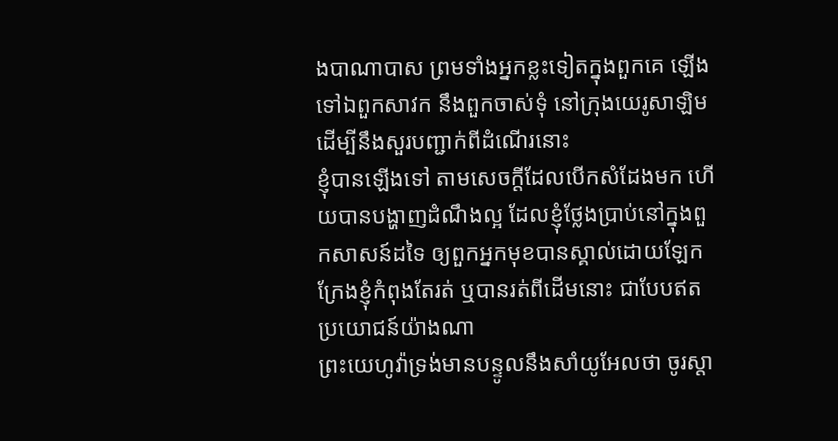ងបាណាបាស ព្រមទាំងអ្នកខ្លះទៀតក្នុងពួកគេ ឡើងទៅឯពួកសាវក នឹងពួកចាស់ទុំ នៅក្រុងយេរូសាឡិម ដើម្បីនឹងសួរបញ្ជាក់ពីដំណើរនោះ
ខ្ញុំបានឡើងទៅ តាមសេចក្ដីដែលបើកសំដែងមក ហើយបានបង្ហាញដំណឹងល្អ ដែលខ្ញុំថ្លែងប្រាប់នៅក្នុងពួកសាសន៍ដទៃ ឲ្យពួកអ្នកមុខបានស្គាល់ដោយឡែក ក្រែងខ្ញុំកំពុងតែរត់ ឬបានរត់ពីដើមនោះ ជាបែបឥតប្រយោជន៍យ៉ាងណា
ព្រះយេហូវ៉ាទ្រង់មានបន្ទូលនឹងសាំយូអែលថា ចូរស្តា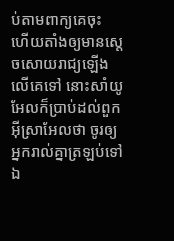ប់តាមពាក្យគេចុះ ហើយតាំងឲ្យមានស្តេចសោយរាជ្យឡើងលើគេទៅ នោះសាំយូអែលក៏ប្រាប់ដល់ពួកអ៊ីស្រាអែលថា ចូរឲ្យអ្នករាល់គ្នាត្រឡប់ទៅឯ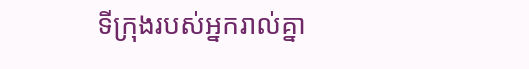ទីក្រុងរបស់អ្នករាល់គ្នា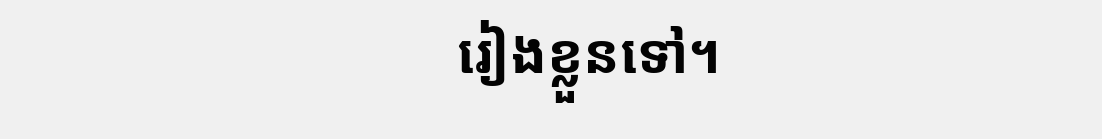រៀងខ្លួនទៅ។